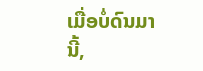ເມື່ອບໍ່ດົນມານີ້,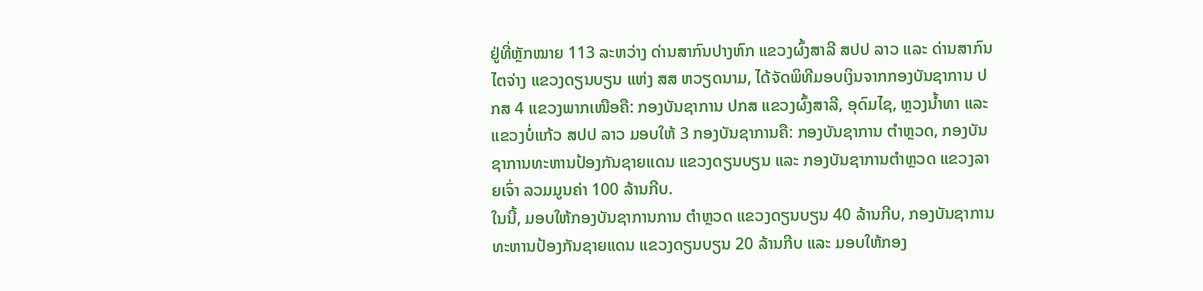ຢູ່ທີ່ຫຼັກໝາຍ 113 ລະຫວ່າງ ດ່ານສາກົນປາງຫົກ ແຂວງຜົ້ງສາລີ ສປປ ລາວ ແລະ ດ່ານສາກົນ ໄຕຈ່າງ ແຂວງດຽນບຽນ ແຫ່ງ ສສ ຫວຽດນາມ, ໄດ້ຈັດພິທີມອບເງິນຈາກກອງບັນຊາການ ປກສ 4 ແຂວງພາກເໜືອຄື: ກອງບັນຊາການ ປກສ ແຂວງຜົ້ງສາລີ, ອຸດົມໄຊ, ຫຼວງນໍ້າທາ ແລະ ແຂວງບໍ່ແກ້ວ ສປປ ລາວ ມອບໃຫ້ 3 ກອງບັນຊາການຄື: ກອງບັນຊາການ ຕໍາຫຼວດ, ກອງບັນຊາການທະຫານປ້ອງກັນຊາຍແດນ ແຂວງດຽນບຽນ ແລະ ກອງບັນຊາການຕໍາຫຼວດ ແຂວງລາຍເຈົ່າ ລວມມູນຄ່າ 100 ລ້ານກີບ.
ໃນນີ້, ມອບໃຫ້ກອງບັນຊາການການ ຕໍາຫຼວດ ແຂວງດຽນບຽນ 40 ລ້ານກີບ, ກອງບັນຊາການທະຫານປ້ອງກັນຊາຍແດນ ແຂວງດຽນບຽນ 20 ລ້ານກີບ ແລະ ມອບໃຫ້ກອງ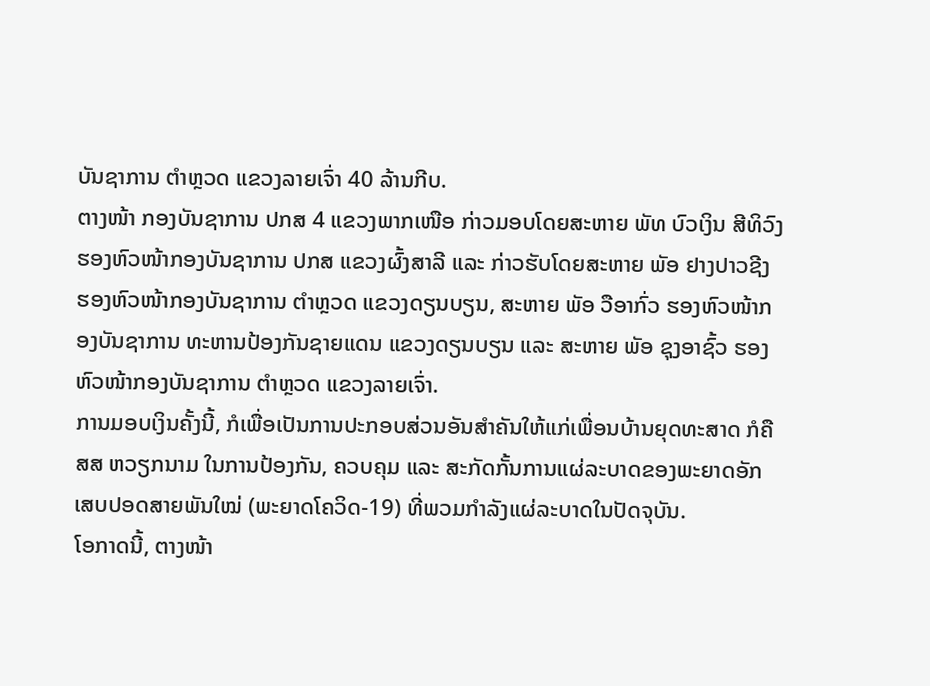ບັນຊາການ ຕໍາຫຼວດ ແຂວງລາຍເຈົ່າ 40 ລ້ານກີບ.
ຕາງໜ້າ ກອງບັນຊາການ ປກສ 4 ແຂວງພາກເໜືອ ກ່າວມອບໂດຍສະຫາຍ ພັທ ບົວເງິນ ສີທິວົງ ຮອງຫົວໜ້າກອງບັນຊາການ ປກສ ແຂວງຜົ້ງສາລີ ແລະ ກ່າວຮັບໂດຍສະຫາຍ ພັອ ຢາງປາວຊີງ ຮອງຫົວໜ້າກອງບັນຊາການ ຕໍາຫຼວດ ແຂວງດຽນບຽນ, ສະຫາຍ ພັອ ວືອາກົ່ວ ຮອງຫົວໜ້າກອງບັນຊາການ ທະຫານປ້ອງກັນຊາຍແດນ ແຂວງດຽນບຽນ ແລະ ສະຫາຍ ພັອ ຊຸງອາຊົ້ວ ຮອງຫົວໜ້າກອງບັນຊາການ ຕໍາຫຼວດ ແຂວງລາຍເຈົ່າ.
ການມອບເງິນຄັ້ງນີ້, ກໍເພື່ອເປັນການປະກອບສ່ວນອັນສໍາຄັນໃຫ້ແກ່ເພື່ອນບ້ານຍຸດທະສາດ ກໍຄື ສສ ຫວຽກນາມ ໃນການປ້ອງກັນ, ຄວບຄຸມ ແລະ ສະກັດກັ້ນການແຜ່ລະບາດຂອງພະຍາດອັກເສບປອດສາຍພັນໃໝ່ (ພະຍາດໂຄວິດ-19) ທີ່ພວມກໍາລັງແຜ່ລະບາດໃນປັດຈຸບັນ.
ໂອກາດນີ້, ຕາງໜ້າ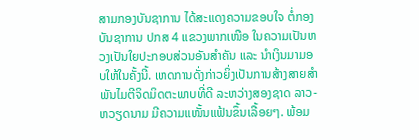ສາມກອງບັນຊາການ ໄດ້ສະແດງຄວາມຂອບໃຈ ຕໍ່ກອງບັນຊາການ ປກສ 4 ແຂວງພາກເໜືອ ໃນຄວາມເປັນຫວງເປັນໃຍປະກອບສ່ວນອັນສໍາຄັນ ແລະ ນໍາເງິນມາມອບໃຫ້ໃນຄັ້ງນີ້. ເຫດການດັ່ງກ່າວຍິ່ງເປັນການສ້າງສາຍສໍາພັນໄມຕີຈິດມິດຕະພາບທີ່ດີ ລະຫວ່າງສອງຊາດ ລາວ-ຫວຽດນາມ ມີຄວາມແໜັ້ນແຟ້ນຂຶ້ນເລື້ອຍໆ. ພ້ອມ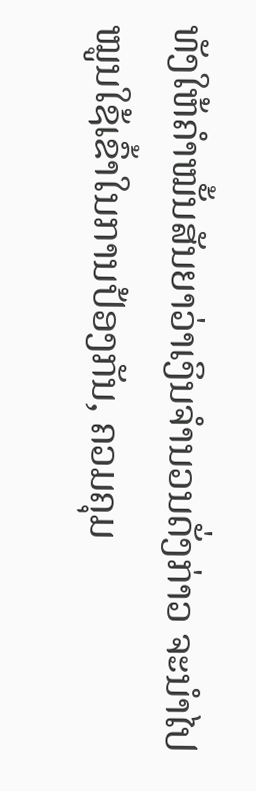ທັງໃຫ້ຄໍາໝັ້ນສັນຍາວ່າເງິນຈໍານວນດັ່ງກ່າວ ຈະນໍາໄປໝູນໃຊ້ເຂົ້າໃນການປ້ອງກັນ, ຄວມຄຸມ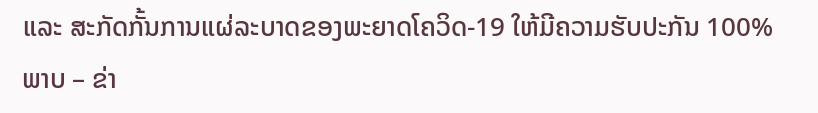ແລະ ສະກັດກັ້ນການແຜ່ລະບາດຂອງພະຍາດໂຄວິດ-19 ໃຫ້ມີຄວາມຮັບປະກັນ 100%
ພາບ – ຂ່າ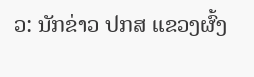ວ: ນັກຂ່າວ ປກສ ແຂວງຜົ້ງ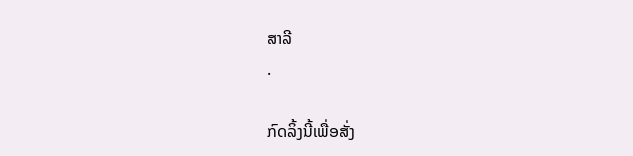ສາລີ
.

ກົດລິ້ງນີ້ເພື່ອສັ່ງ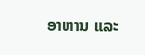ອາຫານ ແລະ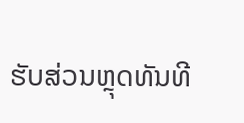ຮັບສ່ວນຫຼຸດທັນທີ